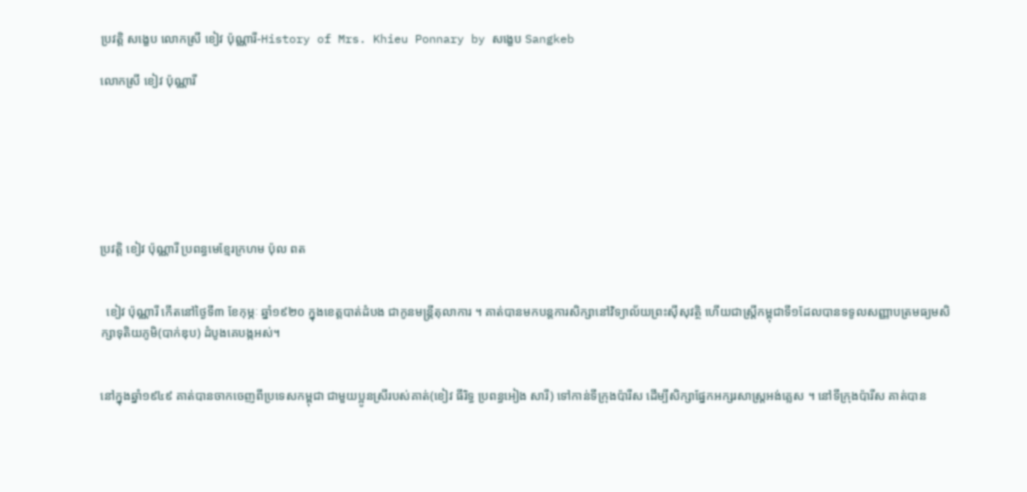ប្រវត្តិ សង្ខេប លោកស្រី ខៀវ ប៉ុណ្ណារី-History of Mrs. Khieu Ponnary by សង្ខេប Sangkeb

លោកស្រី ខៀវ ប៉ុណ្ណារី







ប្រវត្តិ ខៀវ ប៉ុណ្ណារី ប្រពន្ធមេខ្មែរក្រហម ប៉ុល ពត


  ខៀវ ប៉ុណ្ណារី កើតនៅថ្ងៃទី៣ ខែកុម្ភៈ ឆ្នាំ១៩២០ ក្នុងខេត្តបាត់ដំបង ជាកូនមន្រ្តីតុលាការ ។ គាត់បានមកបន្តការសិក្សានៅវិទ្យាល័យព្រះស៊ីសុវត្ថិ ហើយជាស្រ្តីកម្ពុជាទី១ដែលបានទទូលសញ្ញាបត្រមធ្យមសិក្សាទុតិយភូមិ(បាក់ឌុប) ដំបូងគេបង្កអស់។


នៅក្នុងឆ្នាំ១៩៤៩ គាត់បានចាកចេញពីប្រទេសកម្ពុជា ជាមួយប្អូនស្រីរបស់គាត់(ខៀវ ធីរិទ្ធ ប្រពន្ធអៀង សារី) ទៅកាន់ទីក្រុងប៉ារីស ដើម្បីសិក្សាផ្នែកអក្សរសាស្ត្រអង់គ្លេស ។ នៅទីក្រុងប៉ារីស គាត់បាន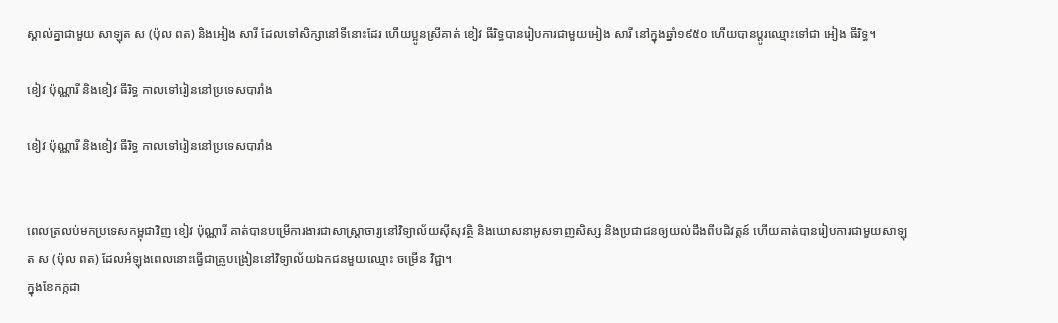ស្គាល់គ្នាជាមួយ សាឡុត ស (ប៉ុល ពត) និងអៀង សារី ដែលទៅសិក្សានៅទីនោះដែរ ហើយប្អូនស្រីគាត់ ខៀវ ធីរិទ្ធបានរៀបការជាមួយអៀង សារី នៅក្នុងឆ្នាំ១៩៥០ ហើយបានប្តូរឈ្មោះទៅជា អៀង ធីរិទ្ធ។

ខៀវ ប៉ុណ្ណារី និងខៀវ ធីរិទ្ធ កាលទៅរៀននៅប្រទេសបារាំង

ខៀវ ប៉ុណ្ណារី និងខៀវ ធីរិទ្ធ កាលទៅរៀននៅប្រទេសបារាំង


ពេលត្រលប់មកប្រទេសកម្ពុជាវិញ ខៀវ ប៉ុណ្ណារី គាត់បានបម្រើការងារជាសាស្រ្តាចារ្យនៅវិទ្យាល័យស៊ីសុវត្ថិ និងឃោសនាអូសទាញសិស្ស និងប្រជាជនឲ្យយល់ដឹងពីបដិវត្តន៍ ហើយគាត់បានរៀបការជាមួយសាឡុត ស (ប៉ុល ពត) ដែលអំឡុងពេលនោះធ្វើជាគ្រូបង្រៀននៅវិទ្យាល័យឯកជនមួយឈ្មោះ ចម្រើន វិជ្ជា។
ក្នុងខែកក្កដា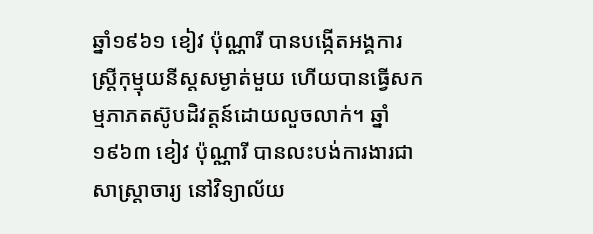ឆ្នាំ១៩៦១ ខៀវ ប៉ុណ្ណារី បានបង្កើតអង្គការស្រ្តីកុម្មុយនីស្តសម្ងាត់មួយ ហើយបានធ្វើសកម្មភាភតស៊ូបដិវត្តន៍ដោយលួចលាក់។ ឆ្នាំ១៩៦៣ ខៀវ ប៉ុណ្ណារី បានលះបង់ការងារជាសាស្ត្រាចារ្យ នៅវិទ្យាល័យ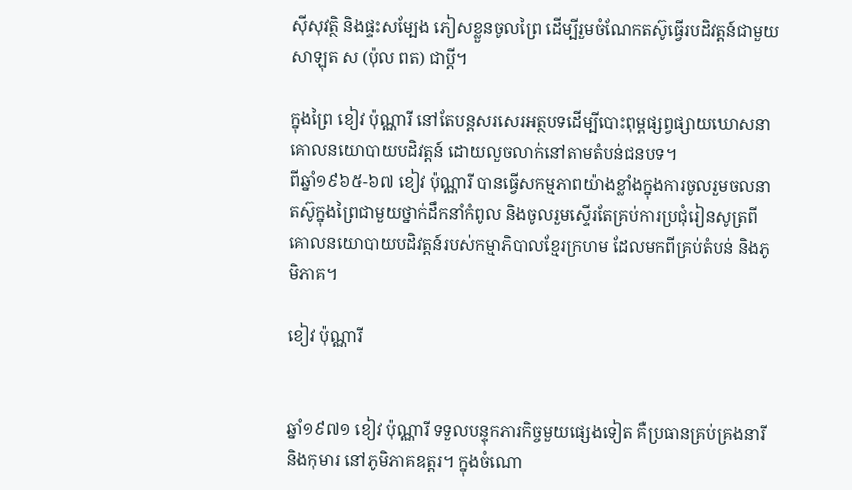ស៊ីសុវត្ថិ និងផ្ទះសម្បែង ភៀសខ្លួនចូលព្រៃ ដើម្បីរួមចំណែកតស៊ូធ្វើរបដិវត្តន៍ជាមួយសាឡុត ស (ប៉ុល ពត) ជាប្ដី។

ក្នុងព្រៃ ខៀវ ប៉ុណ្ណារី នៅតែបន្តសរសេរអត្ថបទដើម្បីបោះពុម្ពផ្សព្វផ្សាយឃោសនាគោលនយោបាយបដិវត្តន៍ ដោយលួចលាក់នៅតាមតំបន់ជនបទ។
ពីឆ្នាំ១៩៦៥-៦៧ ខៀវ ប៉ុណ្ណារី បានធ្វើសកម្មភាពយ៉ាងខ្លាំងក្នុងការចូលរួមចលនាតស៊ូក្នុងព្រៃជាមួយថ្នាក់ដឹកនាំកំពូល និងចូលរួមស្ទើរតែគ្រប់ការប្រជុំរៀនសូត្រពីគោលនយោបាយបដិវត្តន៍របស់កម្មាភិបាលខ្មែរក្រហម ដែលមកពីគ្រប់តំបន់ និងភូមិភាគ។

ខៀវ ប៉ុណ្ណារី


ឆ្នាំ១៩៧១ ខៀវ ប៉ុណ្ណារី ទទួលបន្ទុកភារកិច្ចមួយផ្សេងទៀត គឺប្រធានគ្រប់គ្រងនារី និងកុមារ នៅភូមិភាគឧត្តរ។ ក្នុងចំណោ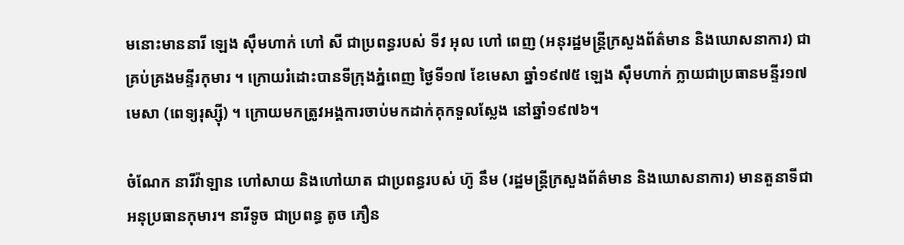មនោះមាននារី ឡេង ស៊ឹមហាក់ ហៅ សី ជាប្រពន្ធរបស់ ទីវ អុល ហៅ ពេញ (អនុរដ្ឋមន្រ្តីក្រសួងព័ត៌មាន និងឃោសនាការ) ជាគ្រប់គ្រងមន្ទីរកុមារ ។ ក្រោយរំដោះបានទីក្រុងភ្នំពេញ ថ្ងៃទី១៧ ខែមេសា ឆ្នាំ១៩៧៥ ឡេង ស៊ឹមហាក់ ក្លាយជាប្រធានមន្ទីរ១៧មេសា (ពេទ្យរុស្ស៊ី) ។ ក្រោយមកត្រូវអង្គការចាប់មកដាក់គុកទួលស្លែង នៅឆ្នាំ១៩៧៦។

ចំណែក នារីវ៉ាឡាន ហៅសាយ និងហៅយាត ជាប្រពន្ធរបស់ ហ៊ូ នឹម (រដ្ឋមន្រ្តីក្រសួងព័ត៌មាន និងឃោសនាការ) មានតួនាទីជាអនុប្រធានកុមារ។ នារីទូច ជាប្រពន្ធ តូច ភឿន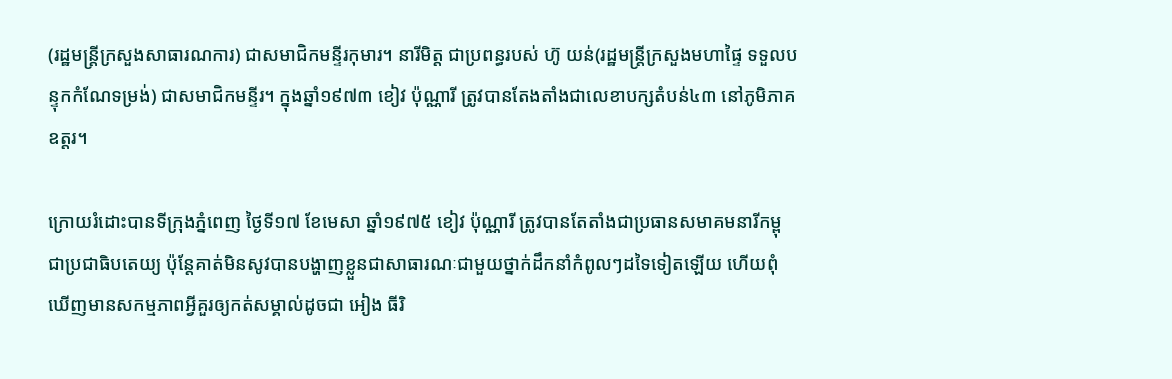(រដ្ឋមន្រ្តីក្រសួងសាធារណការ) ជាសមាជិកមន្ទីរកុមារ។ នារីមិត្ត ជាប្រពន្ធរបស់ ហ៊ូ យន់(រដ្ឋមន្រ្តីក្រសួងមហាផ្ទៃ ទទួលបន្ទុកកំណែទម្រង់) ជាសមាជិកមន្ទីរ។ ក្នុងឆ្នាំ១៩៧៣ ខៀវ ប៉ុណ្ណារី ត្រូវបានតែងតាំងជាលេខាបក្សតំបន់៤៣ នៅភូមិភាគឧត្តរ។

ក្រោយរំដោះបានទីក្រុងភ្នំពេញ ថ្ងៃទី១៧ ខែមេសា ឆ្នាំ១៩៧៥ ខៀវ ប៉ុណ្ណារី ត្រូវបានតែតាំងជាប្រធានសមាគមនារីកម្ពុជាប្រជាធិបតេយ្យ ប៉ុន្តែគាត់មិនសូវបានបង្ហាញខ្លួនជាសាធារណៈជាមួយថ្នាក់ដឹកនាំកំពូលៗដទៃទៀតឡើយ ហើយពុំឃើញមានសកម្មភាពអ្វីគួរឲ្យកត់សម្គាល់ដូចជា អៀង ធីរិ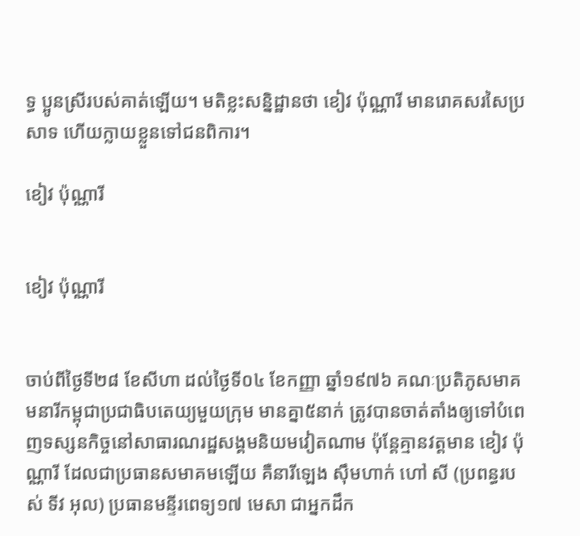ទ្ធ ប្អូនស្រីរបស់គាត់ឡើយ។ មតិខ្លះសន្និដ្ឋានថា ខៀវ ប៉ុណ្ណារី មានរោគសរសៃប្រសាទ ហើយក្លាយខ្លួនទៅជនពិការ។

ខៀវ ប៉ុណ្ណារី


ខៀវ ប៉ុណ្ណារី


ចាប់ពីថ្ងៃទី២៨ ខែសីហា ដល់ថ្ងៃទី០៤ ខែកញ្ញា ឆ្នាំ១៩៧៦ គណៈប្រតិភូសមាគមនារីកម្ពុជាប្រជាធិបតេយ្យមួយក្រុម មានគ្នា៥នាក់ ត្រូវបានចាត់តាំងឲ្យទៅបំពេញទស្សនកិច្ចនៅសាធារណរដ្ឋសង្គមនិយមវៀតណាម ប៉ុន្តែគ្មានវត្តមាន ខៀវ ប៉ុណ្ណារី ដែលជាប្រធានសមាគមឡើយ គឺនារីឡេង ស៊ឹមហាក់ ហៅ សី (ប្រពន្ធរបស់ ទីវ អុល) ប្រធានមន្ទីរពេទ្យ១៧ មេសា ជាអ្នកដឹក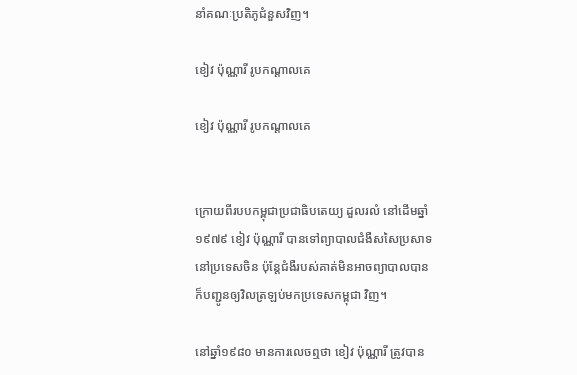នាំគណៈប្រតិភូជំនួសវិញ។

ខៀវ ប៉ុណ្ណារី រូបកណ្ដាលគេ

ខៀវ ប៉ុណ្ណារី រូបកណ្ដាលគេ


ក្រោយពីរបបកម្ពុជាប្រជាធិបតេយ្យ ដួលរលំ នៅដើមឆ្នាំ១៩៧៩ ខៀវ ប៉ុណ្ណារី បានទៅព្យាបាលជំងឺសសៃប្រសាទនៅប្រទេសចិន ប៉ុន្តែជំងឺរបស់គាត់មិនអាចព្យាបាលបាន ក៏បញ្ជូនឲ្យវិលត្រឡប់មកប្រទេសកម្ពុជា វិញ។

នៅឆ្នាំ១៩៨០ មានការលេចឮថា ខៀវ ប៉ុណ្ណារី ត្រូវបាន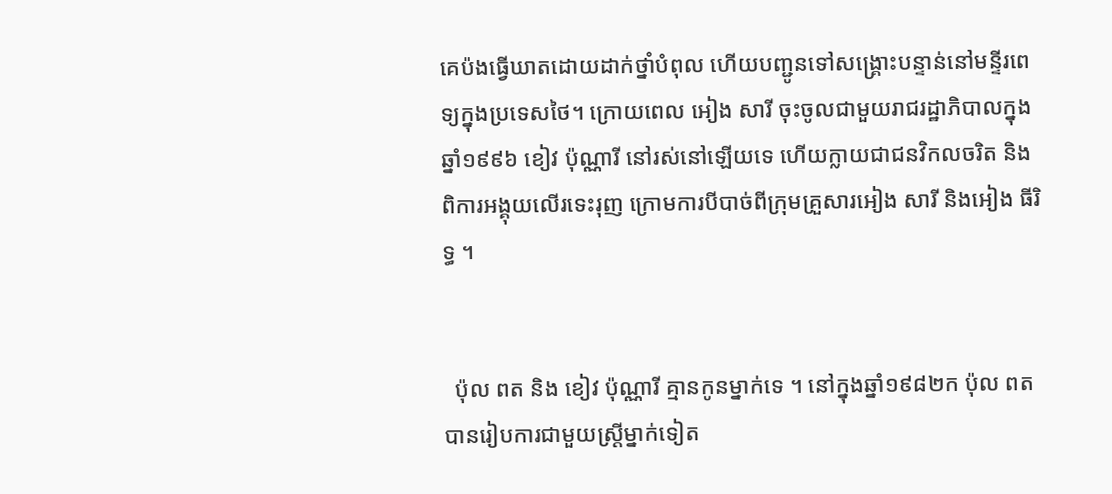គេប៉ងធ្វើឃាតដោយដាក់ថ្នាំបំពុល ហើយបញ្ជូនទៅសង្គ្រោះបន្ទាន់នៅមន្ទីរពេទ្យក្នុងប្រទេសថៃ។ ក្រោយពេល អៀង សារី ចុះចូលជាមួយរាជរដ្ឋាភិបាលក្នុងឆ្នាំ១៩៩៦ ខៀវ ប៉ុណ្ណារី នៅរស់នៅឡើយទេ ហើយក្លាយជាជនវិកលចរិត និងពិការអង្គុយលើរទេះរុញ ក្រោមការបីបាច់ពីក្រុមគ្រួសារអៀង សារី និងអៀង ធីរិទ្ធ ។


  ប៉ុល ពត និង ខៀវ ប៉ុណ្ណារី គ្មានកូនម្នាក់ទេ ។ នៅក្នុងឆ្នាំ១៩៨២ក ប៉ុល ពត បានរៀបការជាមួយស្ត្រីម្នាក់ទៀត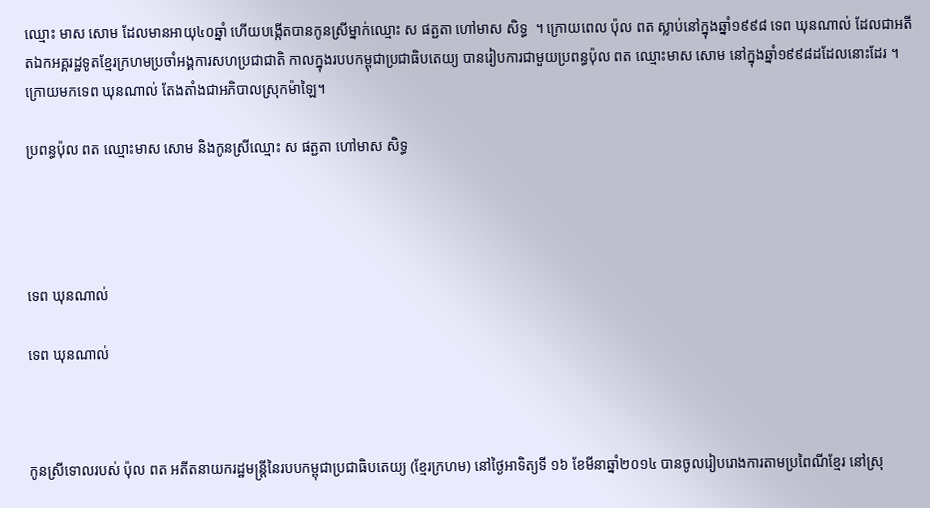ឈ្មោះ មាស សោម ដែលមានអាយុ៤០ឆ្នាំ ហើយបង្កើតបានកូនស្រីម្នាក់ឈ្មោះ ស ផត្ជតា ហៅមាស សិទ្ធ  ។ ក្រោយពេល ប៉ុល ពត ស្លាប់នៅក្នុងឆ្នាំ១៩៩៨ ទេព ឃុនណាល់ ដែលជាអតីតឯកអគ្គរដ្ឋទូតខ្មែរក្រហមប្រចាំអង្គការសហប្រជាជាតិ កាលក្នុងរបបកម្ពុជាប្រជាធិបតេយ្យ បានរៀបការជាមួយប្រពន្ធប៉ុល ពត ឈ្មោះមាស សោម នៅក្នុងឆ្នាំ១៩៩៨ដដែលនោះដែរ ។ ក្រោយមកទេព ឃុនណាល់ តែងតាំងជាអភិបាលស្រុកម៉ាឡៃ។

ប្រពន្ធប៉ុល ពត ឈ្មោះមាស សោម និងកូនស្រីឈ្មោះ ស ផត្ជតា ហៅមាស សិទ្ធ




ទេព ឃុនណាល់

ទេព ឃុនណាល់



កូនស្រីទោលរបស់ ប៉ុល ពត អតីតនាយករដ្ឋមន្រ្តីនៃរបបកម្ពុជាប្រជាធិបតេយ្យ (ខ្មែរក្រហម) នៅថ្ងៃអាទិត្យទី ១៦ ខែមីនាឆ្នាំ២០១៤ បានចូលរៀបរោងការតាមប្រពៃណីខ្មែរ នៅស្រុ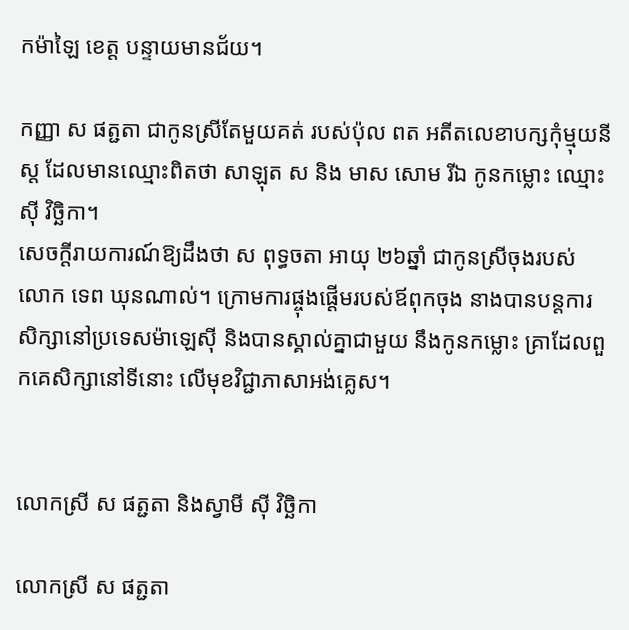កម៉ាឡៃ ខេត្ត បន្ទាយមានជ័យ។

កញ្ញា ស ផត្ជតា ជាកូនស្រីតែមួយគត់ របស់ប៉ុល ពត អតីតលេខាបក្សកុំម្មុយនីស្ត ដែលមានឈ្មោះពិតថា សាឡុត ស និង មាស សោម រីឯ កូនកម្លោះ ឈ្មោះ ស៊ី វិច្ឆិកា។
សេចក្តីរាយការណ៍ឱ្យដឹងថា ស ពុទ្ធចតា អាយុ ២៦ឆ្នាំ ជាកូនស្រីចុងរបស់ លោក ទេព ឃុនណាល់។ ក្រោមការផ្ចុងផ្តើមរបស់ឪពុកចុង នាងបានបន្តការសិក្សានៅប្រទេសម៉ាឡេស៊ី និងបានស្គាល់គ្នាជាមួយ នឹងកូនកម្លោះ គ្រាដែលពួកគេសិក្សានៅទីនោះ លើមុខវិជ្ជាភាសាអង់គ្លេស។


លោកស្រី ស ផត្ជតា និងស្វាមី ស៊ី វិច្ឆិកា

លោកស្រី ស ផត្ជតា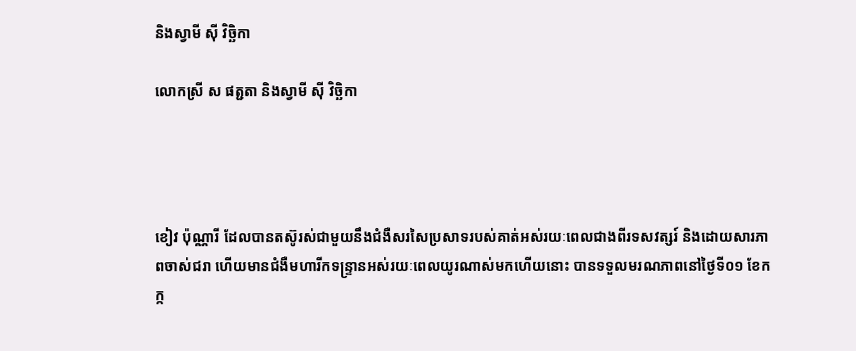និងស្វាមី ស៊ី វិច្ឆិកា

លោកស្រី ស ផត្ជតា និងស្វាមី ស៊ី វិច្ឆិកា




ខៀវ ប៉ុណ្ណារី ដែលបានតស៊ូរស់ជាមួយនឹងជំងឺសរសៃប្រសាទរបស់គាត់អស់រយៈពេលជាងពីរទសវត្សរ៍ និងដោយសារភាពចាស់ជរា ហើយមានជំងឺមហារីកទន្ទ្រានអស់រយៈពេលយូរណាស់មកហើយនោះ បានទទួលមរណភាពនៅថ្ងៃទី០១ ខែកក្ក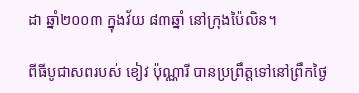ដា ឆ្នាំ២០០៣ ក្នុងវ័យ ៨៣ឆ្នាំ នៅក្រុងប៉ៃលិន។

ពីធីបូជាសពរបស់ ខៀវ ប៉ុណ្ណារី បានប្រព្រឹត្តទៅនៅព្រឹកថ្ងៃ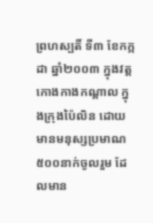ព្រហស្បតិ៍ ទី៣ ខែកក្កដា ឆ្នាំ២០០៣ ក្នុងវត្តកោងកាងកណ្តាល ក្នុងក្រុងប៉ៃលិន ដោយមានមនុស្សប្រមាណ៥០០នាក់ចូលរួម ដែលមាន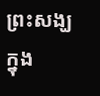ព្រះសង្ឃ ក្នុង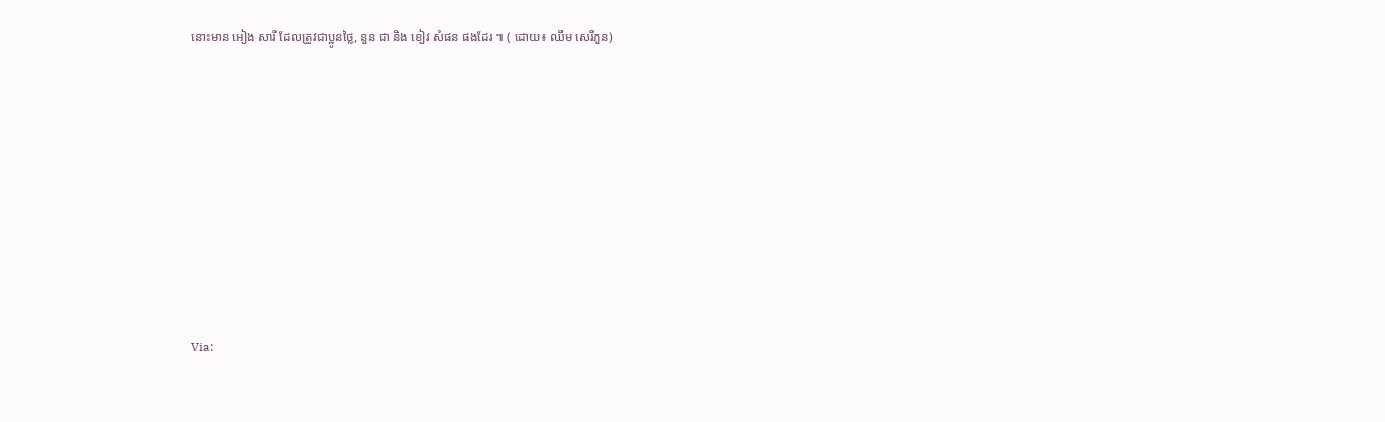នោះមាន អៀង សារី ដែលត្រូវជាប្អូនថ្លៃ, នួន ជា និង ខៀវ សំផន ផងដែរ ៕ ( ដោយ៖ ឈឹម សេរីភួន)










Via: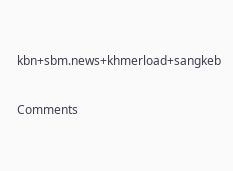kbn+sbm.news+khmerload+sangkeb

Comments